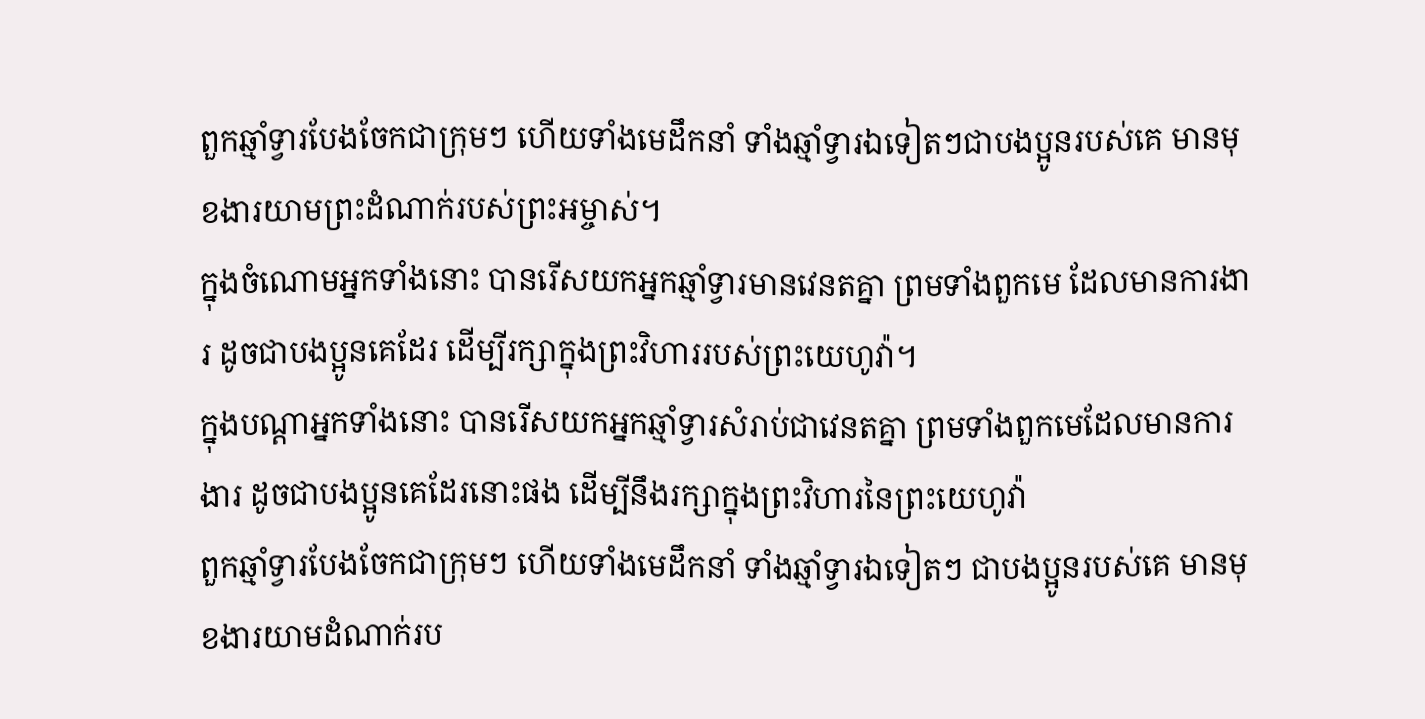ពួកឆ្មាំទ្វារបែងចែកជាក្រុមៗ ហើយទាំងមេដឹកនាំ ទាំងឆ្មាំទ្វារឯទៀតៗជាបងប្អូនរបស់គេ មានមុខងារយាមព្រះដំណាក់របស់ព្រះអម្ចាស់។
ក្នុងចំណោមអ្នកទាំងនោះ បានរើសយកអ្នកឆ្មាំទ្វារមានវេនតគ្នា ព្រមទាំងពួកមេ ដែលមានការងារ ដូចជាបងប្អូនគេដែរ ដើម្បីរក្សាក្នុងព្រះវិហាររបស់ព្រះយេហូវ៉ា។
ក្នុងបណ្តាអ្នកទាំងនោះ បានរើសយកអ្នកឆ្មាំទ្វារសំរាប់ជាវេនតគ្នា ព្រមទាំងពួកមេដែលមានការងារ ដូចជាបងប្អូនគេដែរនោះផង ដើម្បីនឹងរក្សាក្នុងព្រះវិហារនៃព្រះយេហូវ៉ា
ពួកឆ្មាំទ្វារបែងចែកជាក្រុមៗ ហើយទាំងមេដឹកនាំ ទាំងឆ្មាំទ្វារឯទៀតៗ ជាបងប្អូនរបស់គេ មានមុខងារយាមដំណាក់រប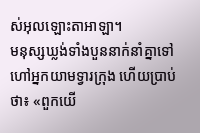ស់អុលឡោះតាអាឡា។
មនុស្សឃ្លង់ទាំងបួននាក់នាំគ្នាទៅហៅអ្នកយាមទ្វារក្រុង ហើយប្រាប់ថា៖ «ពួកយើ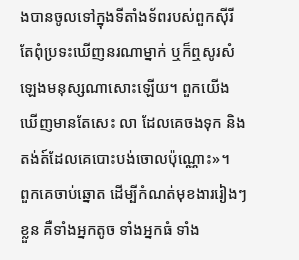ងបានចូលទៅក្នុងទីតាំងទ័ពរបស់ពួកស៊ីរី តែពុំប្រទះឃើញនរណាម្នាក់ ឬក៏ឮសូរសំឡេងមនុស្សណាសោះឡើយ។ ពួកយើងឃើញមានតែសេះ លា ដែលគេចងទុក និងតង់ត៍ដែលគេបោះបង់ចោលប៉ុណ្ណោះ»។
ពួកគេចាប់ឆ្នោត ដើម្បីកំណត់មុខងាររៀងៗខ្លួន គឺទាំងអ្នកតូច ទាំងអ្នកធំ ទាំង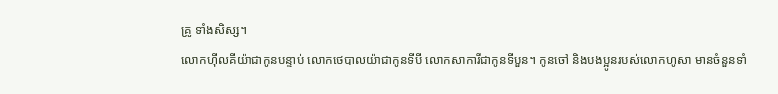គ្រូ ទាំងសិស្ស។
លោកហ៊ីលគីយ៉ាជាកូនបន្ទាប់ លោកថេបាលយ៉ាជាកូនទីបី លោកសាការីជាកូនទីបួន។ កូនចៅ និងបងប្អូនរបស់លោកហូសា មានចំនួនទាំ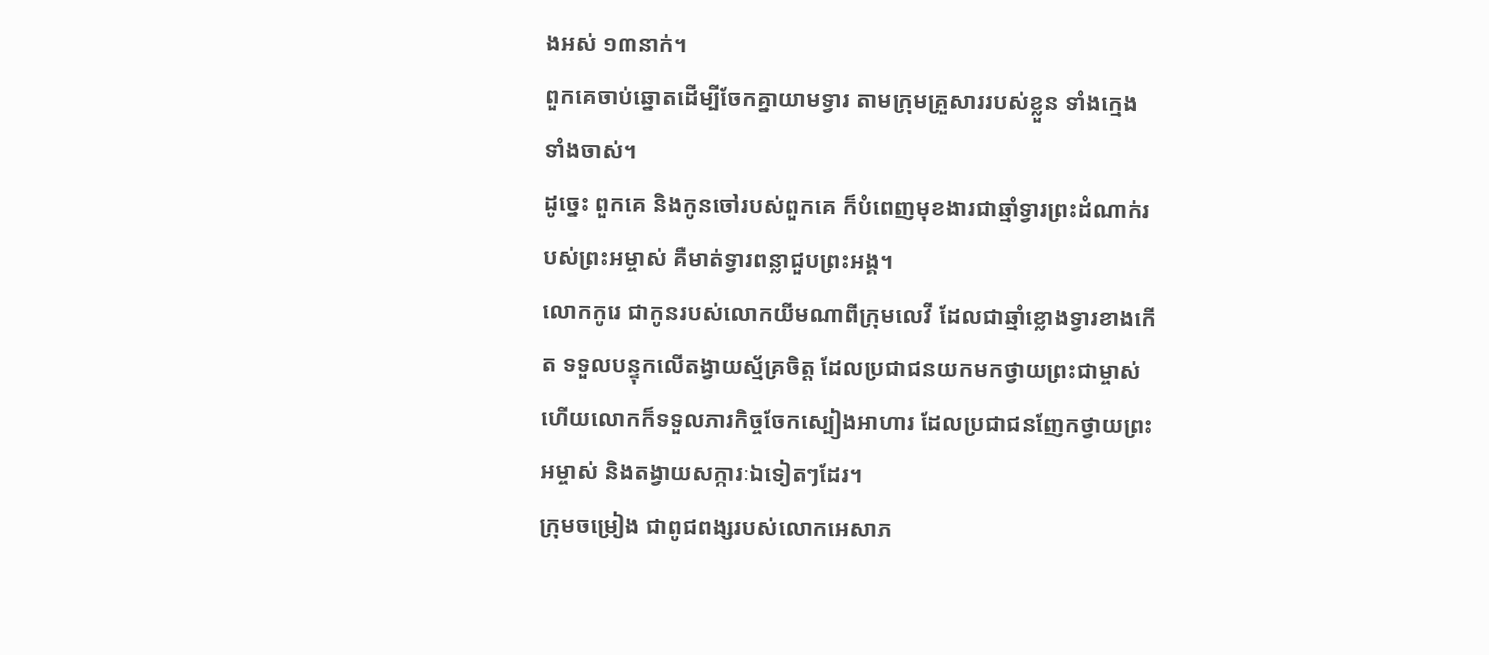ងអស់ ១៣នាក់។
ពួកគេចាប់ឆ្នោតដើម្បីចែកគ្នាយាមទ្វារ តាមក្រុមគ្រួសាររបស់ខ្លួន ទាំងក្មេង ទាំងចាស់។
ដូច្នេះ ពួកគេ និងកូនចៅរបស់ពួកគេ ក៏បំពេញមុខងារជាឆ្មាំទ្វារព្រះដំណាក់របស់ព្រះអម្ចាស់ គឺមាត់ទ្វារពន្លាជួបព្រះអង្គ។
លោកកូរេ ជាកូនរបស់លោកយីមណាពីក្រុមលេវី ដែលជាឆ្មាំខ្លោងទ្វារខាងកើត ទទួលបន្ទុកលើតង្វាយស្ម័គ្រចិត្ត ដែលប្រជាជនយកមកថ្វាយព្រះជាម្ចាស់ ហើយលោកក៏ទទួលភារកិច្ចចែកស្បៀងអាហារ ដែលប្រជាជនញែកថ្វាយព្រះអម្ចាស់ និងតង្វាយសក្ការៈឯទៀតៗដែរ។
ក្រុមចម្រៀង ជាពូជពង្សរបស់លោកអេសាភ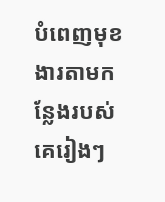បំពេញមុខងារតាមកន្លែងរបស់គេរៀងៗ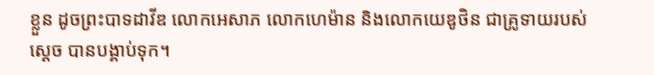ខ្លួន ដូចព្រះបាទដាវីឌ លោកអេសាភ លោកហេម៉ាន និងលោកយេឌូថិន ជាគ្រូទាយរបស់ស្ដេច បានបង្គាប់ទុក។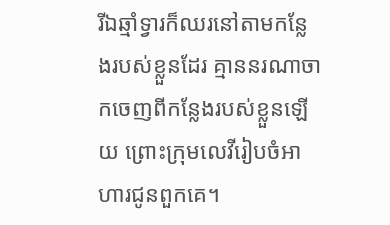រីឯឆ្មាំទ្វារក៏ឈរនៅតាមកន្លែងរបស់ខ្លួនដែរ គ្មាននរណាចាកចេញពីកន្លែងរបស់ខ្លួនឡើយ ព្រោះក្រុមលេវីរៀបចំអាហារជូនពួកគេ។